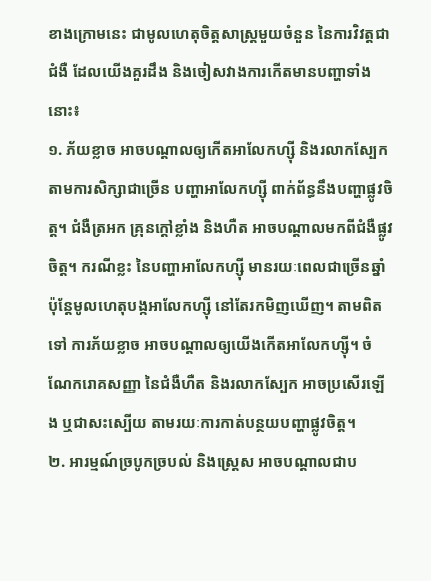ខាងក្រោមនេះ ជាមូលហេតុចិត្តសាស្ត្រមួយចំនួន នៃការវិវត្តជាជំងឺ ដែលយើងគួរដឹង និងចៀសវាងការកើតមានបញ្ហាទាំងនោះ៖
១. ភ័យខ្លាច អាចបណ្ដាលឲ្យកើតអាលែកហ្ស៊ី និងរលាកស្បែក
តាមការសិក្សាជាច្រើន បញ្ហាអាលែកហ្ស៊ី ពាក់ព័ន្ធនឹងបញ្ហាផ្លូវចិត្ត។ ជំងឺត្រអក គ្រុនក្តៅខ្លាំង និងហឺត អាចបណ្ដាលមកពីជំងឺផ្លូវចិត្ត។ ករណីខ្លះ នៃបញ្ហាអាលែកហ្ស៊ី មានរយៈពេលជាច្រើនឆ្នាំ ប៉ុន្ដែមូលហេតុបង្កអាលែកហ្ស៊ី នៅតែរកមិញឃើញ។ តាមពិតទៅ ការភ័យខ្លាច អាចបណ្ដាលឲ្យយើងកើតអាលែកហ្ស៊ី។ ចំណែករោគសញ្ញា នៃជំងឺហឺត និងរលាកស្បែក អាចប្រសើរឡើង ឬជាសះស្បើយ តាមរយៈការកាត់បន្ថយបញ្ហាផ្លូវចិត្ត។
២. អារម្មណ៍ច្របូកច្របល់ និងស្ត្រេស អាចបណ្ដាលជាប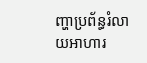ញ្ហាប្រព័ន្ធរំលាយអាហារ